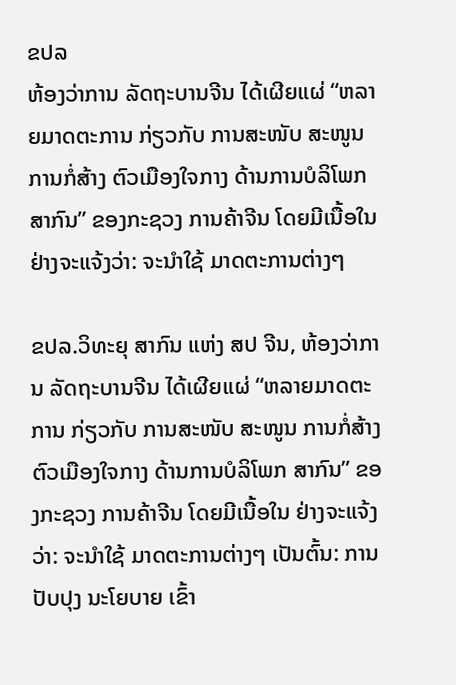ຂປລ
ຫ້ອງວ່າການ ລັດຖະບານຈີນ ໄດ້ເຜີຍແຜ່ “ຫລາຍມາດຕະການ ກ່ຽວກັບ ການສະໜັບ ສະໜູນ ການກໍ່ສ້າງ ຕົວເມືອງໃຈກາງ ດ້ານການບໍລິໂພກ ສາກົນ” ຂອງກະຊວງ ການຄ້າຈີນ ໂດຍມີເນື້ອໃນ ຢ່າງຈະແຈ້ງວ່າ: ຈະນຳໃຊ້ ມາດຕະການຕ່າງໆ

ຂປລ.ວິທະຍຸ ສາກົນ ແຫ່ງ ສປ ຈີນ, ຫ້ອງວ່າການ ລັດຖະບານຈີນ ໄດ້ເຜີຍແຜ່ “ຫລາຍມາດຕະການ ກ່ຽວກັບ ການສະໜັບ ສະໜູນ ການກໍ່ສ້າງ ຕົວເມືອງໃຈກາງ ດ້ານການບໍລິໂພກ ສາກົນ” ຂອງກະຊວງ ການຄ້າຈີນ ໂດຍມີເນື້ອໃນ ຢ່າງຈະແຈ້ງວ່າ: ຈະນຳໃຊ້ ມາດຕະການຕ່າງໆ ເປັນຕົ້ນ: ການປັບປຸງ ນະໂຍບາຍ ເຂົ້າ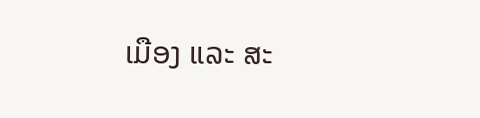ເມືອງ ແລະ ສະ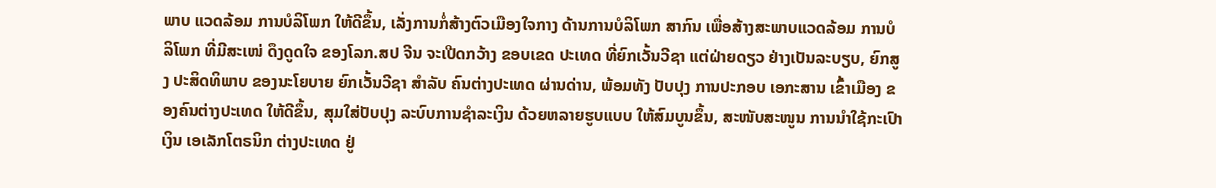ພາບ ແວດລ້ອມ ການບໍລິໂພກ ໃຫ້ດີຂຶ້ນ, ເລັ່ງການກໍ່ສ້າງຕົວເມືອງໃຈກາງ ດ້ານການບໍລິໂພກ ສາກົນ ເພື່ອສ້າງສະພາບແວດລ້ອມ ການບໍລິໂພກ ທີ່ມີສະເໜ່ ດຶງດູດໃຈ ຂອງໂລກ.ສປ ຈີນ ຈະເປີດກວ້າງ ຂອບເຂດ ປະເທດ ທີ່ຍົກເວັ້ນວີຊາ ແຕ່ຝ່າຍດຽວ ຢ່າງເປັນລະບຽບ, ຍົກສູງ ປະສິດທິພາບ ຂອງນະໂຍບາຍ ຍົກເວັ້ນວີຊາ ສຳລັບ ຄົນຕ່າງປະເທດ ຜ່ານດ່ານ, ພ້ອມທັງ ປັບປຸງ ການປະກອບ ເອກະສານ ເຂົ້າເມືອງ ຂອງຄົນຕ່າງປະເທດ ໃຫ້ດີຂຶ້ນ, ສຸມໃສ່ປັບປຸງ ລະບົບການຊຳລະເງິນ ດ້ວຍຫລາຍຮູບແບບ ໃຫ້ສົມບູນຂຶ້ນ, ສະໜັບສະໜູນ ການນຳໃຊ້ກະເປົາເງິນ ເອເລັກໂຕຣນິກ ຕ່າງປະເທດ ຢູ່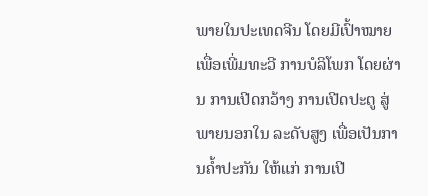ພາຍໃນປະເທດຈີນ ໂດຍມີເປົ້າໝາຍ ເພື່ອເພີ່ມທະວີ ການບໍລິໂພກ ໂດຍຜ່ານ ການເປີດກວ້າງ ການເປີດປະຕູ ສູ່ພາຍນອກໃນ ລະດັບສູງ ເພື່ອເປັນການຄ້ຳປະກັນ ໃຫ້ແກ່ ການເປີ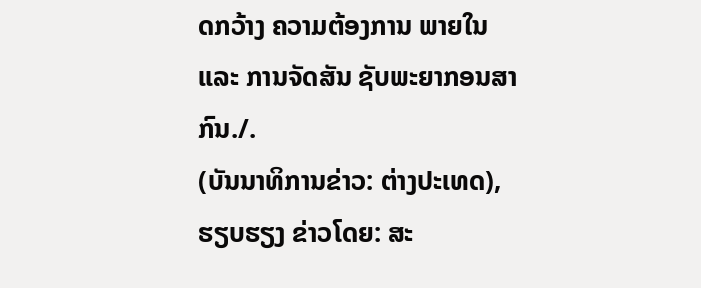ດກວ້າງ ຄວາມຕ້ອງການ ພາຍໃນ ແລະ ການຈັດສັນ ຊັບພະຍາກອນສາກົນ./.
(ບັນນາທິການຂ່າວ: ຕ່າງປະເທດ), ຮຽບຮຽງ ຂ່າວໂດຍ: ສະ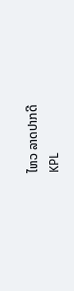ໄຫວ ລາດປາກດີ
KPL